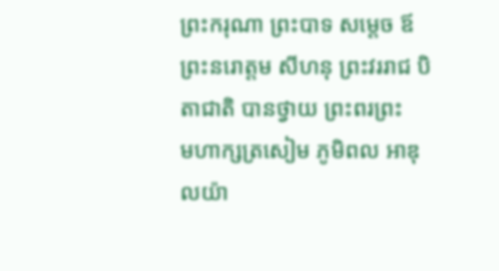ព្រះករុណា ព្រះបាទ សម្តេច ឪព្រះនរោត្តម សីហនុ ព្រះវររាជ បិតាជាតិ បានថ្វាយ ព្រះពរព្រះ
មហាក្សត្រសៀម ភូមិពល អាឌុលយ៉ា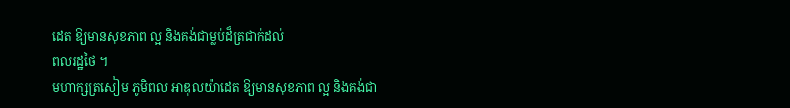ដេត ឱ្យមានសុខភាព ល្អ និងគង់ជាម្លប់ដ៏ត្រជាក់ដល់
ពលរដ្ឋថៃ ។
មហាក្សត្រសៀម ភូមិពល អាឌុលយ៉ាដេត ឱ្យមានសុខភាព ល្អ និងគង់ជា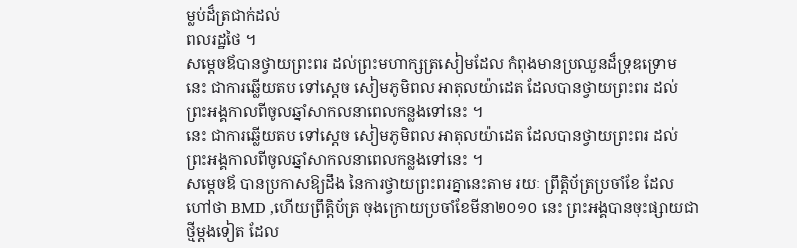ម្លប់ដ៏ត្រជាក់ដល់
ពលរដ្ឋថៃ ។
សម្តេចឪបានថ្វាយព្រះពរ ដល់ព្រះមហាក្សត្រសៀមដែល កំពុងមានប្រឈួនដ៏ទ្រុឌទ្រោម
នេះ ជាការឆ្លើយតប ទៅស្តេច សៀមភូមិពល អាតុលយ៉ាដេត ដែលបានថ្វាយព្រះពរ ដល់
ព្រះអង្គកាលពីចូលឆ្នាំសាកលនាពេលកន្លងទៅនេះ ។
នេះ ជាការឆ្លើយតប ទៅស្តេច សៀមភូមិពល អាតុលយ៉ាដេត ដែលបានថ្វាយព្រះពរ ដល់
ព្រះអង្គកាលពីចូលឆ្នាំសាកលនាពេលកន្លងទៅនេះ ។
សម្តេចឪ បានប្រកាសឱ្យដឹង នៃការថ្វាយព្រះពរគ្នានេះតាម រយៈ ព្រឹត្តិប័ត្រប្រចាំខែ ដែល
ហៅថា BMD ,ហើយព្រឹត្តិប័ត្រ ចុងក្រោយប្រចាំខែមីនា២០១០ នេះ ព្រះអង្គបានចុះផ្សាយជា
ថ្មីម្តងទៀត ដែល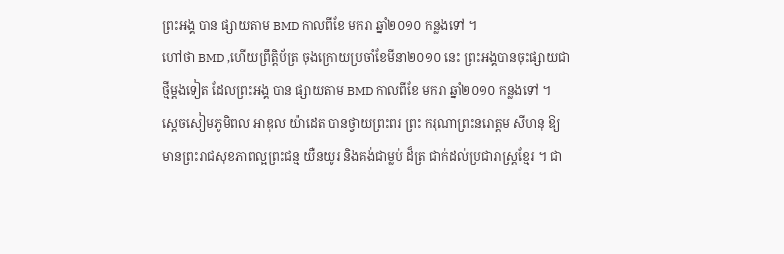ព្រះអង្គ បាន ផ្សាយតាម BMD កាលពីខែ មករា ឆ្នាំ២០១០ កន្លងទៅ ។
ហៅថា BMD ,ហើយព្រឹត្តិប័ត្រ ចុងក្រោយប្រចាំខែមីនា២០១០ នេះ ព្រះអង្គបានចុះផ្សាយជា
ថ្មីម្តងទៀត ដែលព្រះអង្គ បាន ផ្សាយតាម BMD កាលពីខែ មករា ឆ្នាំ២០១០ កន្លងទៅ ។
ស្តេចសៀមភូមិពល អាឌុល យ៉ាដេត បានថ្វាយព្រះពរ ព្រះ ករុណាព្រះនរោត្តម សីហនុ ឱ្យ
មានព្រះរាជសុខភាពល្អព្រះជន្ម យឺនយូរ និងគង់ជាម្លប់ ដ៏ត្រ ជាក់ដល់ប្រជារាស្ត្រខ្មែរ ។ ជា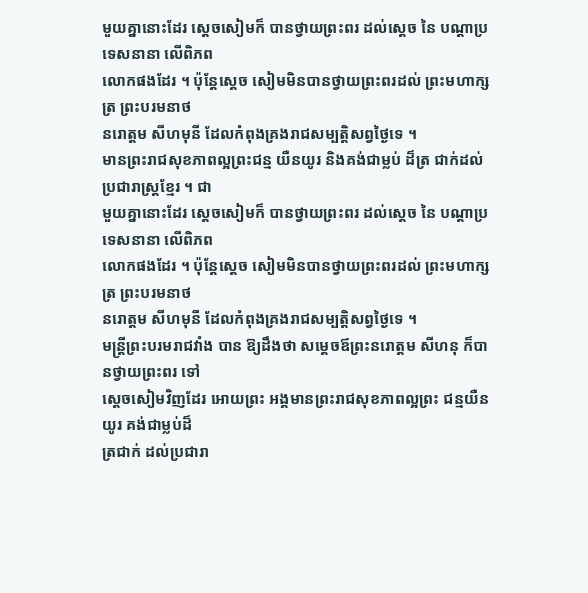មួយគ្នានោះដែរ ស្តេចសៀមក៏ បានថ្វាយព្រះពរ ដល់ស្តេច នៃ បណ្តាប្រទេសនានា លើពិភព
លោកផងដែរ ។ ប៉ុន្តែស្តេច សៀមមិនបានថ្វាយព្រះពរដល់ ព្រះមហាក្សត្រ ព្រះបរមនាថ
នរោត្តម សីហមុនី ដែលកំពុងគ្រងរាជសម្បត្តិសព្វថ្ងៃទេ ។
មានព្រះរាជសុខភាពល្អព្រះជន្ម យឺនយូរ និងគង់ជាម្លប់ ដ៏ត្រ ជាក់ដល់ប្រជារាស្ត្រខ្មែរ ។ ជា
មួយគ្នានោះដែរ ស្តេចសៀមក៏ បានថ្វាយព្រះពរ ដល់ស្តេច នៃ បណ្តាប្រទេសនានា លើពិភព
លោកផងដែរ ។ ប៉ុន្តែស្តេច សៀមមិនបានថ្វាយព្រះពរដល់ ព្រះមហាក្សត្រ ព្រះបរមនាថ
នរោត្តម សីហមុនី ដែលកំពុងគ្រងរាជសម្បត្តិសព្វថ្ងៃទេ ។
មន្ត្រីព្រះបរមរាជវាំង បាន ឱ្យដឹងថា សម្តេចឪព្រះនរោត្តម សីហនុ ក៏បានថ្វាយព្រះពរ ទៅ
ស្តេចសៀមវិញដែរ អោយព្រះ អង្គមានព្រះរាជសុខភាពល្អព្រះ ជន្មយឺនយូរ គង់ជាម្លប់ដ៏
ត្រជាក់ ដល់ប្រជារា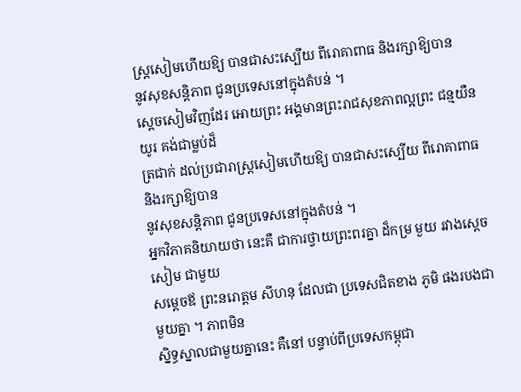ស្ត្រសៀមហើយឱ្យ បានជាសះស្បើយ ពីរោគាពាធ និងរក្សាឱ្យបាន
នូវសុខសន្តិភាព ជូនប្រទេសនៅក្នុងតំបន់ ។
ស្តេចសៀមវិញដែរ អោយព្រះ អង្គមានព្រះរាជសុខភាពល្អព្រះ ជន្មយឺនយូរ គង់ជាម្លប់ដ៏
ត្រជាក់ ដល់ប្រជារាស្ត្រសៀមហើយឱ្យ បានជាសះស្បើយ ពីរោគាពាធ និងរក្សាឱ្យបាន
នូវសុខសន្តិភាព ជូនប្រទេសនៅក្នុងតំបន់ ។
អ្នកវិភាគនិយាយថា នេះគឺ ជាការថ្វាយព្រះពរគ្នា ដ៏កម្រ មួយ រវាងស្តេចសៀម ជាមួយ
សម្តេចឪ ព្រះនរោត្តម សីហនុ ដែលជា ប្រទេសជិតខាង ភូមិ ផងរបងជាមួយគ្នា ។ ភាពមិន
ស្និទ្ធស្នាលជាមួយគ្នានេះ គឺនៅ បន្ទាប់ពីប្រទេសកម្ពុជា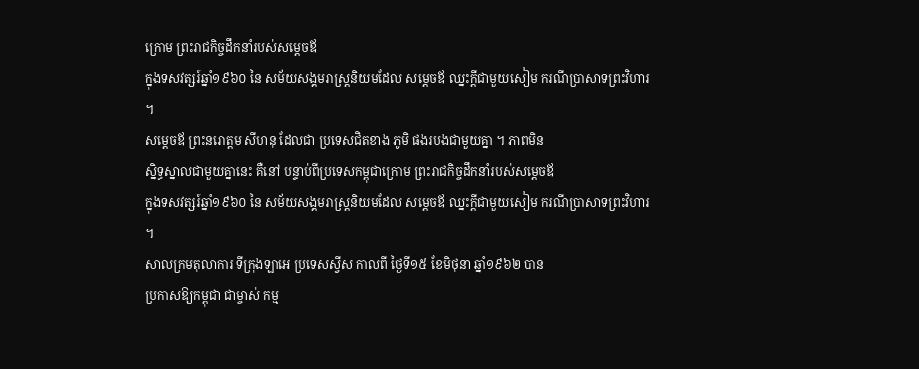ក្រោម ព្រះរាជកិច្ចដឹកនាំរបស់សម្តេចឪ
ក្នុងទសវត្សរ៍ឆ្នាំ១៩៦០ នៃ សម័យសង្គមរាស្ត្រនិយមដែល សម្តេចឪ ឈ្នះក្តីជាមួយសៀម ករណីប្រាសាទព្រះវិហារ ។
សម្តេចឪ ព្រះនរោត្តម សីហនុ ដែលជា ប្រទេសជិតខាង ភូមិ ផងរបងជាមួយគ្នា ។ ភាពមិន
ស្និទ្ធស្នាលជាមួយគ្នានេះ គឺនៅ បន្ទាប់ពីប្រទេសកម្ពុជាក្រោម ព្រះរាជកិច្ចដឹកនាំរបស់សម្តេចឪ
ក្នុងទសវត្សរ៍ឆ្នាំ១៩៦០ នៃ សម័យសង្គមរាស្ត្រនិយមដែល សម្តេចឪ ឈ្នះក្តីជាមួយសៀម ករណីប្រាសាទព្រះវិហារ ។
សាលក្រមតុលាការ ទីក្រុងឡាអេ ប្រទេសស្វីស កាលពី ថ្ងៃទី១៥ ខែមិថុនា ឆ្នាំ១៩៦២ បាន
ប្រកាសឱ្យកម្ពុជា ជាម្ចាស់ កម្ម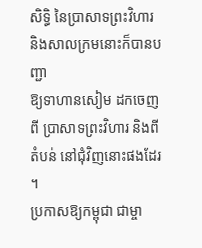សិទ្ធិ នៃប្រាសាទព្រះវិហារ និងសាលក្រមនោះក៏បានបញ្ជា
ឱ្យទាហានសៀម ដកចេញ ពី ប្រាសាទព្រះវិហារ និងពីតំបន់ នៅជុំវិញនោះផងដែរ ។
ប្រកាសឱ្យកម្ពុជា ជាម្ចា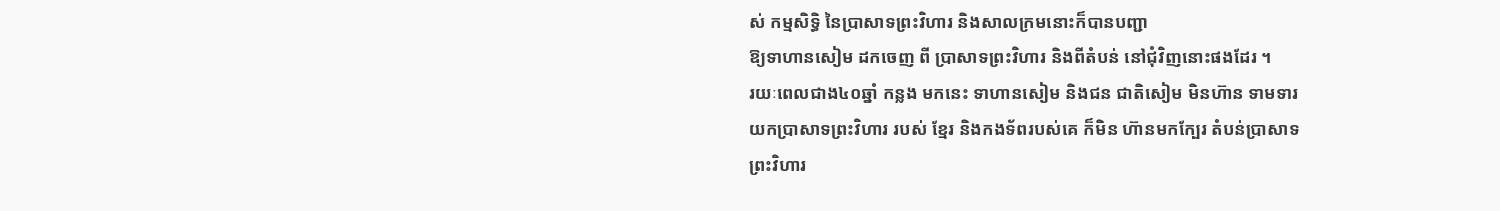ស់ កម្មសិទ្ធិ នៃប្រាសាទព្រះវិហារ និងសាលក្រមនោះក៏បានបញ្ជា
ឱ្យទាហានសៀម ដកចេញ ពី ប្រាសាទព្រះវិហារ និងពីតំបន់ នៅជុំវិញនោះផងដែរ ។
រយៈពេលជាង៤០ឆ្នាំ កន្លង មកនេះ ទាហានសៀម និងជន ជាតិសៀម មិនហ៊ាន ទាមទារ
យកប្រាសាទព្រះវិហារ របស់ ខ្មែរ និងកងទ័ពរបស់គេ ក៏មិន ហ៊ានមកក្បែរ តំបន់ប្រាសាទ
ព្រះវិហារ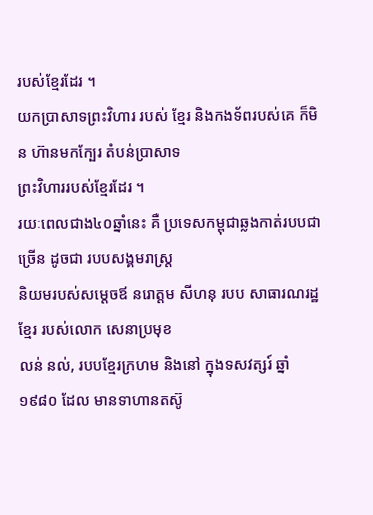របស់ខ្មែរដែរ ។
យកប្រាសាទព្រះវិហារ របស់ ខ្មែរ និងកងទ័ពរបស់គេ ក៏មិន ហ៊ានមកក្បែរ តំបន់ប្រាសាទ
ព្រះវិហាររបស់ខ្មែរដែរ ។
រយៈពេលជាង៤០ឆ្នាំនេះ គឺ ប្រទេសកម្ពុជាឆ្លងកាត់របបជា ច្រើន ដូចជា របបសង្គមរាស្ត្រ
និយមរបស់សម្តេចឪ នរោត្តម សីហនុ របប សាធារណរដ្ឋខ្មែរ របស់លោក សេនាប្រមុខ
លន់ នល់, របបខ្មែរក្រហម និងនៅ ក្នុងទសវត្សរ៍ ឆ្នាំ១៩៨០ ដែល មានទាហានតស៊ូ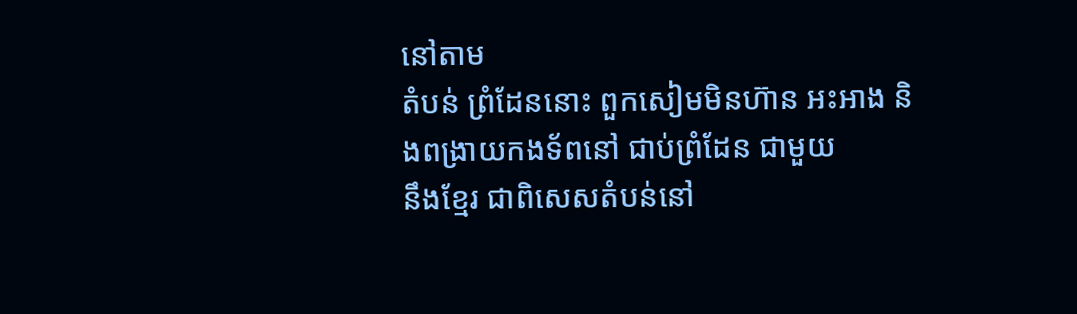នៅតាម
តំបន់ ព្រំដែននោះ ពួកសៀមមិនហ៊ាន អះអាង និងពង្រាយកងទ័ពនៅ ជាប់ព្រំដែន ជាមួយ
នឹងខ្មែរ ជាពិសេសតំបន់នៅ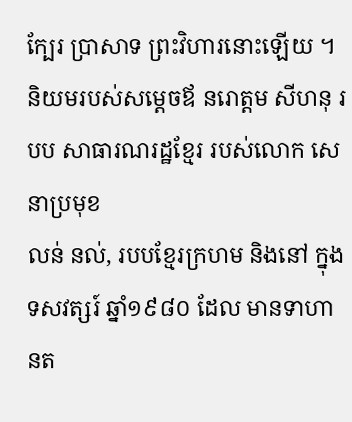ក្បែរ ប្រាសាទ ព្រះវិហារនោះឡើយ ។
និយមរបស់សម្តេចឪ នរោត្តម សីហនុ របប សាធារណរដ្ឋខ្មែរ របស់លោក សេនាប្រមុខ
លន់ នល់, របបខ្មែរក្រហម និងនៅ ក្នុងទសវត្សរ៍ ឆ្នាំ១៩៨០ ដែល មានទាហានត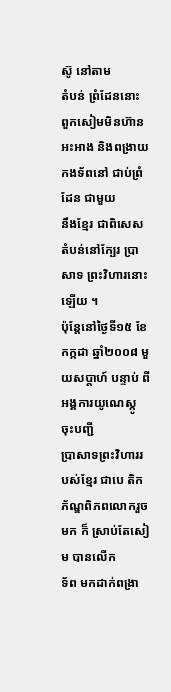ស៊ូ នៅតាម
តំបន់ ព្រំដែននោះ ពួកសៀមមិនហ៊ាន អះអាង និងពង្រាយកងទ័ពនៅ ជាប់ព្រំដែន ជាមួយ
នឹងខ្មែរ ជាពិសេសតំបន់នៅក្បែរ ប្រាសាទ ព្រះវិហារនោះឡើយ ។
ប៉ុន្តែនៅថ្ងៃទី១៥ ខែកក្កដា ឆ្នាំ២០០៨ មួយសប្តាហ៍ បន្ទាប់ ពីអង្គការយូណេស្កូ ចុះបញ្ជី
ប្រាសាទព្រះវិហាររបស់ខ្មែរ ជាបេ តិកភ័ណ្ឌពិភពលោករួចមក ក៏ ស្រាប់តែសៀម បានលើក
ទ័ព មកដាក់ពង្រា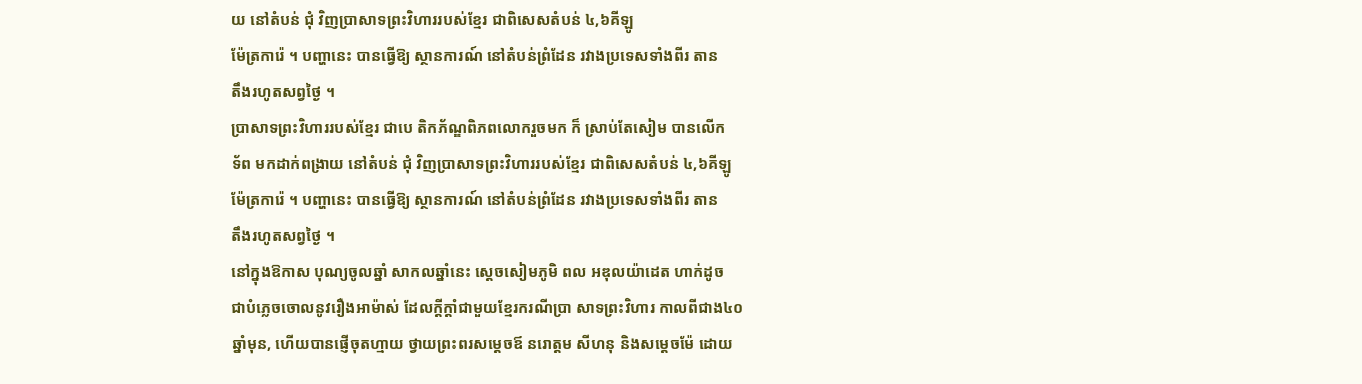យ នៅតំបន់ ជុំ វិញប្រាសាទព្រះវិហាររបស់ខ្មែរ ជាពិសេសតំបន់ ៤,៦គីឡូ
ម៉ែត្រការ៉េ ។ បញ្ហានេះ បានធ្វើឱ្យ ស្ថានការណ៍ នៅតំបន់ព្រំដែន រវាងប្រទេសទាំងពីរ តាន
តឹងរហូតសព្វថ្ងៃ ។
ប្រាសាទព្រះវិហាររបស់ខ្មែរ ជាបេ តិកភ័ណ្ឌពិភពលោករួចមក ក៏ ស្រាប់តែសៀម បានលើក
ទ័ព មកដាក់ពង្រាយ នៅតំបន់ ជុំ វិញប្រាសាទព្រះវិហាររបស់ខ្មែរ ជាពិសេសតំបន់ ៤,៦គីឡូ
ម៉ែត្រការ៉េ ។ បញ្ហានេះ បានធ្វើឱ្យ ស្ថានការណ៍ នៅតំបន់ព្រំដែន រវាងប្រទេសទាំងពីរ តាន
តឹងរហូតសព្វថ្ងៃ ។
នៅក្នុងឱកាស បុណ្យចូលឆ្នាំ សាកលឆ្នាំនេះ ស្តេចសៀមភូមិ ពល អឌុលយ៉ាដេត ហាក់ដូច
ជាបំភ្លេចចោលនូវរឿងអាម៉ាស់ ដែលក្តីក្តាំជាមួយខ្មែរករណីប្រា សាទព្រះវិហារ កាលពីជាង៤០
ឆ្នាំមុន, ហើយបានផ្ញើចុតហ្មាយ ថ្វាយព្រះពរសម្តេចឪ នរោត្តម សីហនុ និងសម្តេចម៉ែ ដោយ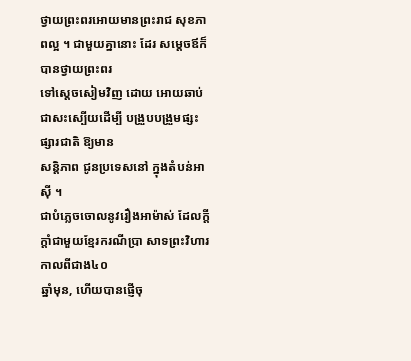ថ្វាយព្រះពរអោយមានព្រះរាជ សុខភាពល្អ ។ ជាមួយគ្នានោះ ដែរ សម្តេចឪក៏បានថ្វាយព្រះពរ
ទៅស្តេចសៀមវិញ ដោយ អោយឆាប់ជាសះស្បើយដើម្បី បង្រួបបង្រួមផ្សះផ្សារជាតិ ឱ្យមាន
សន្តិភាព ជូនប្រទេសនៅ ក្នុងតំបន់អាស៊ី ។
ជាបំភ្លេចចោលនូវរឿងអាម៉ាស់ ដែលក្តីក្តាំជាមួយខ្មែរករណីប្រា សាទព្រះវិហារ កាលពីជាង៤០
ឆ្នាំមុន, ហើយបានផ្ញើចុ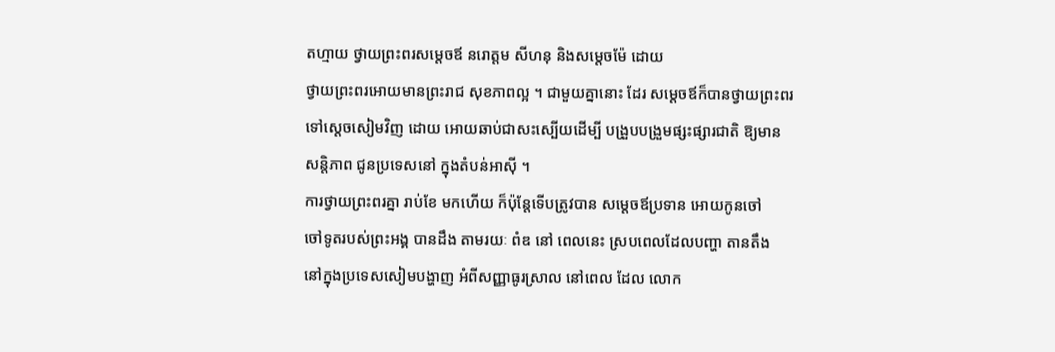តហ្មាយ ថ្វាយព្រះពរសម្តេចឪ នរោត្តម សីហនុ និងសម្តេចម៉ែ ដោយ
ថ្វាយព្រះពរអោយមានព្រះរាជ សុខភាពល្អ ។ ជាមួយគ្នានោះ ដែរ សម្តេចឪក៏បានថ្វាយព្រះពរ
ទៅស្តេចសៀមវិញ ដោយ អោយឆាប់ជាសះស្បើយដើម្បី បង្រួបបង្រួមផ្សះផ្សារជាតិ ឱ្យមាន
សន្តិភាព ជូនប្រទេសនៅ ក្នុងតំបន់អាស៊ី ។
ការថ្វាយព្រះពរគ្នា រាប់ខែ មកហើយ ក៏ប៉ុន្តែទើបត្រូវបាន សម្តេចឪប្រទាន អោយកូនចៅ
ចៅទូតរបស់ព្រះអង្គ បានដឹង តាមរយៈ ពំឌ នៅ ពេលនេះ ស្របពេលដែលបញ្ហា តានតឹង
នៅក្នុងប្រទេសសៀមបង្ហាញ អំពីសញ្ញាធូរស្រាល នៅពេល ដែល លោក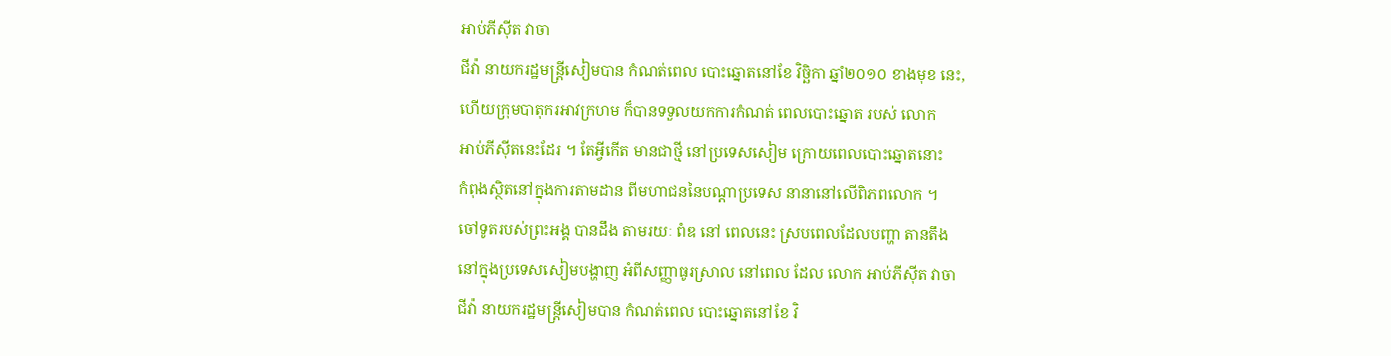អាប់ភីស៊ីត វាចា
ជីវ៉ា នាយករដ្ឋមន្ត្រីសៀមបាន កំណត់ពេល បោះឆ្នោតនៅខែ វិច្ឆិកា ឆ្នាំ២០១០ ខាងមុខ នេះ,
ហើយក្រុមបាតុករអាវក្រហម ក៏បានទទួលយកការកំណត់ ពេលបោះឆ្នោត របស់ លោក
អាប់ភីស៊ីតនេះដែរ ។ តែអ្វីកើត មានជាថ្មី នៅប្រទេសសៀម ក្រោយពេលបោះឆ្នោតនោះ
កំពុងស្ថិតនៅក្នុងការតាមដាន ពីមហាជននៃបណ្តាប្រទេស នានានៅលើពិភពលោក ។
ចៅទូតរបស់ព្រះអង្គ បានដឹង តាមរយៈ ពំឌ នៅ ពេលនេះ ស្របពេលដែលបញ្ហា តានតឹង
នៅក្នុងប្រទេសសៀមបង្ហាញ អំពីសញ្ញាធូរស្រាល នៅពេល ដែល លោក អាប់ភីស៊ីត វាចា
ជីវ៉ា នាយករដ្ឋមន្ត្រីសៀមបាន កំណត់ពេល បោះឆ្នោតនៅខែ វិ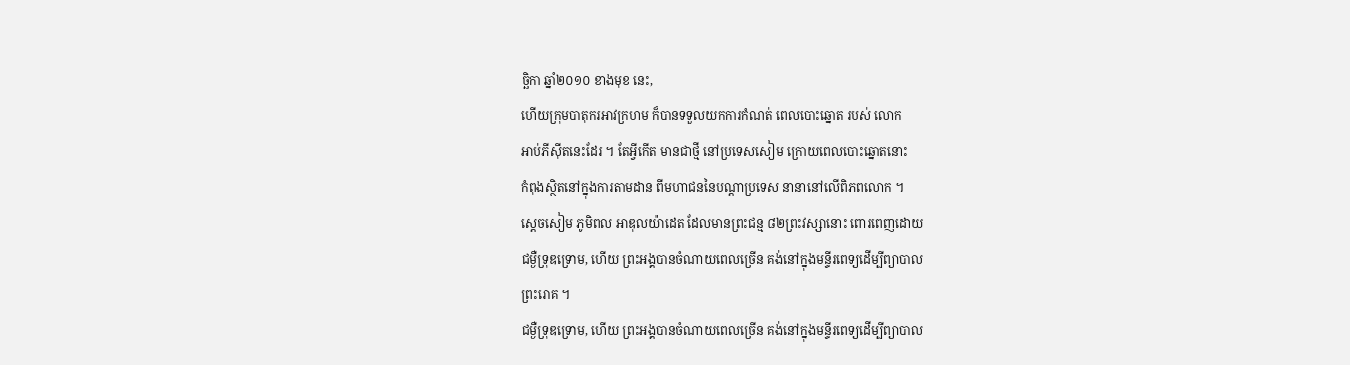ច្ឆិកា ឆ្នាំ២០១០ ខាងមុខ នេះ,
ហើយក្រុមបាតុករអាវក្រហម ក៏បានទទួលយកការកំណត់ ពេលបោះឆ្នោត របស់ លោក
អាប់ភីស៊ីតនេះដែរ ។ តែអ្វីកើត មានជាថ្មី នៅប្រទេសសៀម ក្រោយពេលបោះឆ្នោតនោះ
កំពុងស្ថិតនៅក្នុងការតាមដាន ពីមហាជននៃបណ្តាប្រទេស នានានៅលើពិភពលោក ។
ស្តេចសៀម ភូមិពល អាឌុលយ៉ាដេត ដែលមានព្រះជន្ម ៨២ព្រះវស្សានោះ ពោរពេញដោយ
ជម្ងឺទ្រុឌទ្រោម, ហើយ ព្រះអង្គបានចំណាយពេលច្រើន គង់នៅក្នុងមន្ទីរពេទ្យដើម្បីព្យាបាល
ព្រះរោគ ។
ជម្ងឺទ្រុឌទ្រោម, ហើយ ព្រះអង្គបានចំណាយពេលច្រើន គង់នៅក្នុងមន្ទីរពេទ្យដើម្បីព្យាបាល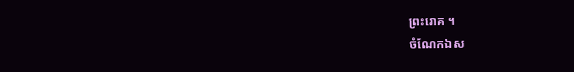ព្រះរោគ ។
ចំណែកឯស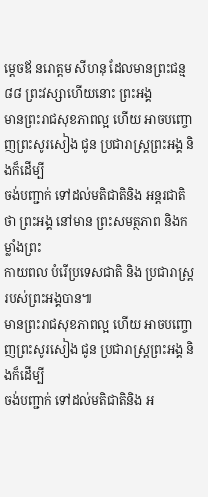ម្តេចឪ នរោត្តម សីហនុ ដែលមានព្រះជន្ម ៨៨ ព្រះវស្សាហើយនោះ ព្រះអង្គ
មានព្រះរាជសុខភាពល្អ ហើយ អាចបញ្ចោញព្រះសូរសៀង ជូន ប្រជារាស្ត្រព្រះអង្គ និងក៏ដើម្បី
ចង់បញ្ជាក់ ទៅដល់មតិជាតិនិង អន្តរជាតិថា ព្រះអង្គ នៅមាន ព្រះសមត្ថភាព និងកម្លាំងព្រះ
កាយពល បំរើប្រទេសជាតិ និង ប្រជារាស្ត្ររបស់ព្រះអង្គបាន៕
មានព្រះរាជសុខភាពល្អ ហើយ អាចបញ្ចោញព្រះសូរសៀង ជូន ប្រជារាស្ត្រព្រះអង្គ និងក៏ដើម្បី
ចង់បញ្ជាក់ ទៅដល់មតិជាតិនិង អ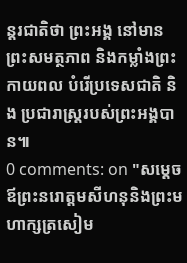ន្តរជាតិថា ព្រះអង្គ នៅមាន ព្រះសមត្ថភាព និងកម្លាំងព្រះ
កាយពល បំរើប្រទេសជាតិ និង ប្រជារាស្ត្ររបស់ព្រះអង្គបាន៕
0 comments: on "សម្តេចឪព្រះនរោត្តមសីហនុនិងព្រះមហាក្សត្រសៀម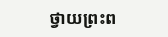ថ្វាយព្រះព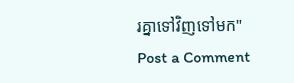រគ្នាទៅវិញទៅមក"
Post a Comment